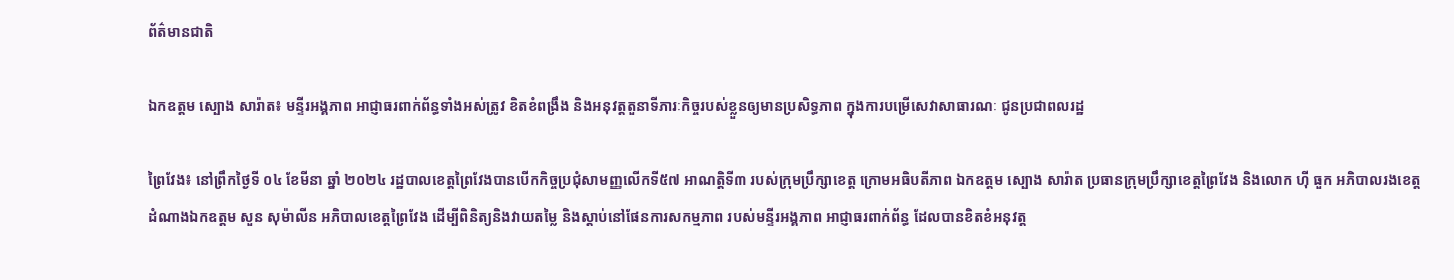ព័ត៌មានជាតិ

ឯកឧត្តម ស្បោង សារ៉ាត៖ មន្ទីរអង្គភាព អាជ្ញាធរពាក់ព័ន្ធទាំងអស់ត្រូវ ខិតខំពង្រឹង និងអនុវត្តតួនាទីភារៈកិច្ចរបស់ខ្លួនឲ្យមានប្រសិទ្ធភាព ក្នុងការបម្រើសេវាសាធារណៈ ជូនប្រជាពលរដ្ឋ

ព្រៃវែង៖ នៅព្រឹកថ្ងៃទី ០៤ ខែមីនា ឆ្នាំ ២០២៤ រដ្ឋបាលខេត្តព្រៃវែងបានបើកកិច្ចប្រជុំសាមញ្ញលើកទី៥៧ អាណត្តិទី៣ របស់ក្រុមប្រឹក្សាខេត្ត ក្រោមអធិបតីភាព ឯកឧត្តម ស្បោង សារ៉ាត ប្រធានក្រុមប្រឹក្សាខេត្តព្រៃវែង និងលោក ហ៊ី ធួក អភិបាលរងខេត្ត ដំណាងឯកឧត្តម សួន សុម៉ាលីន អភិបាលខេត្តព្រៃវែង ដើម្បីពិនិត្យនិងវាយតម្លៃ និងស្ដាប់នៅផែនការសកម្មភាព របស់មន្ទីរអង្គភាព អាជ្ញាធរពាក់ព័ន្ធ ដែលបានខិតខំអនុវត្ត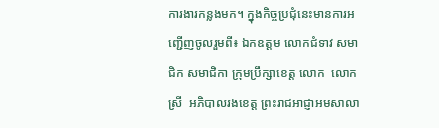ការងារកន្លងមក។ ក្នុងកិច្ចប្រជុំនេះមានការអញ្ជើញចូលរួមពី៖ ឯកឧត្ដម លោកជំទាវ សមាជិក សមាជិកា ក្រុមប្រឹក្សាខេត្ត លោក  លោកស្រី  អភិបាលរងខេត្ត ព្រះរាជអាជ្ញាអមសាលា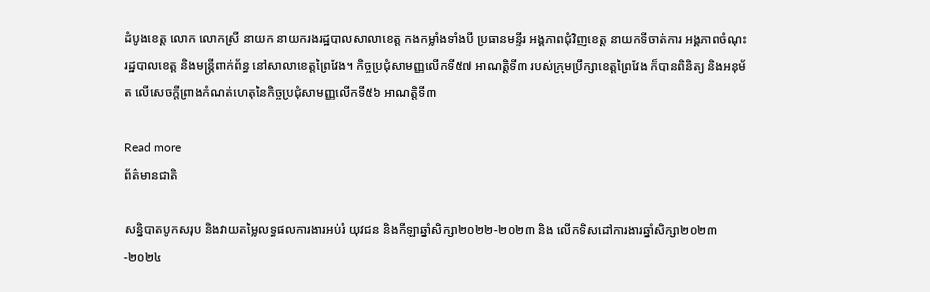ដំបូងខេត្ត លោក លោកស្រី នាយក នាយករងរដ្ឋបាលសាលាខេត្ត កងកម្លាំងទាំងបី ប្រធានមន្ទីរ អង្គភាពជុំវិញខេត្ត នាយកទីចាត់ការ អង្គភាពចំណុះរដ្ឋបាលខេត្ត និងមន្ត្រីពាក់ព័ន្ធ នៅសាលាខេត្តព្រៃវែង។ កិច្ចប្រជុំសាមញ្ញលើកទី៥៧ អាណត្តិទី៣ របស់ក្រុមប្រឹក្សាខេត្តព្រៃវែង ក៏បានពិនិត្យ និងអនុម័ត លើសេចក្តីព្រាងកំណត់ហេតុនៃកិច្ចប្រជុំសាមញ្ញលើកទី៥៦ អាណត្តិទី៣

Read more
ព័ត៌មានជាតិ

សន្និបាតបូកសរុប និងវាយតម្លៃលទ្ធផលការងារអប់រំ យុវជន និងកីឡាឆ្នាំសិក្សា២០២២-២០២៣ និង លើកទិសដៅការងារឆ្នាំសិក្សា២០២៣-២០២៤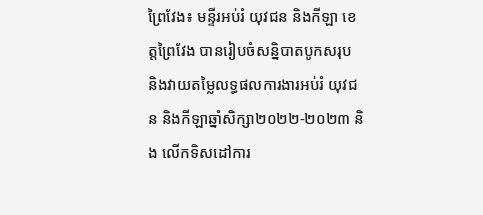ព្រៃវែង៖ មន្ទីរអប់រំ យុវជន និងកីឡា ខេត្តព្រៃវែង បានរៀបចំសន្និបាតបូកសរុប និងវាយតម្លៃលទ្ធផលការងារអប់រំ យុវជន និងកីឡាឆ្នាំសិក្សា២០២២-២០២៣ និង លើកទិសដៅការ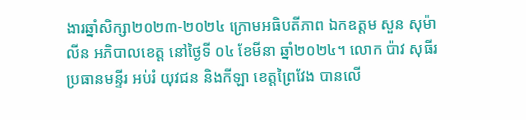ងារឆ្នាំសិក្សា២០២៣-២០២៤ ក្រោមអធិបតីភាព ឯកឧត្ដម សួន សុម៉ាលីន អភិបាលខេត្ត នៅថ្ងៃទី ០៤ ខែមីនា ឆ្នាំ២០២៤។ លោក ប៉ាវ សុធីរ ប្រធានមន្ទីរ អប់រំ យុវជន និងកីឡា ខេត្តព្រៃវែង បានលើ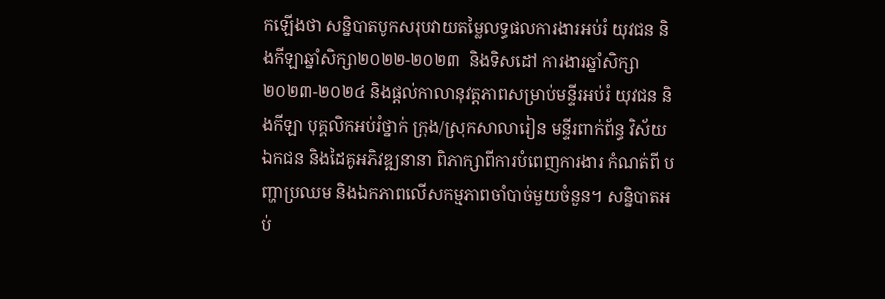កឡើងថា សន្និបាតបូកសរុបវាយតម្លៃលទ្ធផលការងារអប់រំ យុវជន និងកីឡាឆ្នាំសិក្សា២០២២-២០២៣  និងទិសដៅ ការងារឆ្នាំសិក្សា២០២៣-២០២៤ និងផ្តល់កាលានុវត្តភាពសម្រាប់មន្ទីរអប់រំ យុវជន និងកីឡា បុគ្គលិកអប់រំថ្នាក់ ក្រុង/ស្រុកសាលារៀន មន្ទីរពាក់ព័ន្ធ វិស័យឯកជន និងដៃគូអភិវឌ្ឍនានា ពិភាក្សាពីការបំពេញការងារ កំណត់ពី បញ្ហាប្រឈម និងឯកភាពលើសកម្មភាពចាំបាច់មួយចំនួន។ សន្និបាតអប់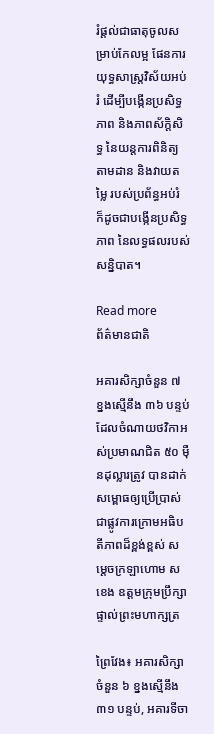រំផ្តល់ជាធាតុចូលសម្រាប់កែលម្អ ផែនការយុទ្ធសាស្រ្តវិស័យអប់រំ ដើម្បីបង្កើនប្រសិទ្ធភាព និងភាពស័ក្តិសិទ្ធ នៃយន្តការពិនិត្យតាមដាន និងវាយតម្លៃ របស់ប្រព័ន្ធអប់រំ ក៏ដូចជាបង្កើនប្រសិទ្ធភាព នៃលទ្ធផលរបស់សន្និបាត។

Read more
ព័ត៌មានជាតិ

អគារសិក្សាចំនួន ៧ ខ្នងស្មើនឹង ៣៦ បន្ទប់ ដែលចំណាយថវិកាអស់ប្រមាណជិត ៥០ ម៉ឺនដុល្លារត្រូវ បានដាក់សម្ពោធឲ្យប្រើប្រាស់ជាផ្លូវការក្រោមអធិបតីភាពដ៏ខ្ពង់ខ្ពស់ សម្ដេចក្រឡាហោម ស ខេង ឧត្តមក្រុមប្រឹក្សាផ្ទាល់ព្រះមហាក្សត្រ

ព្រៃវែង៖ អគារសិក្សាចំនួន ៦ ខ្នងស្មើនឹង ៣១ បន្ទប់, អគារទីចា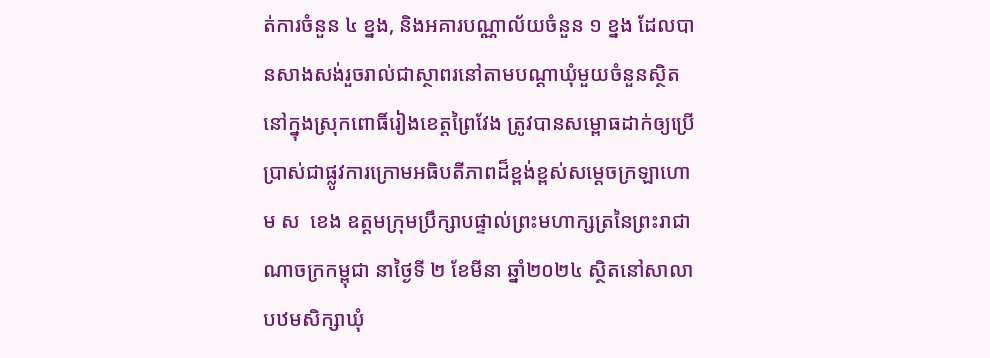ត់ការចំនួន ៤ ខ្នង, និងអគារបណ្ណាល័យចំនួន ១ ខ្នង ដែលបានសាងសង់រួចរាល់ជាស្ថាពរនៅតាមបណ្ដាឃុំមួយចំនួនស្ថិតនៅក្នុងស្រុកពោធិ៍រៀងខេត្តព្រៃវែង ត្រូវបានសម្ពោធដាក់ឲ្យប្រើប្រាស់ជាផ្លូវការក្រោមអធិបតីភាពដ៏ខ្ពង់ខ្ពស់សម្ដេចក្រឡាហោម ស  ខេង ឧត្តមក្រុមប្រឹក្សាបផ្ទាល់ព្រះមហាក្សត្រនៃព្រះរាជាណាចក្រកម្ពុជា នាថ្ងៃទី ២ ខែមីនា ឆ្នាំ២០២៤ ស្ថិតនៅសាលាបឋមសិក្សាឃុំ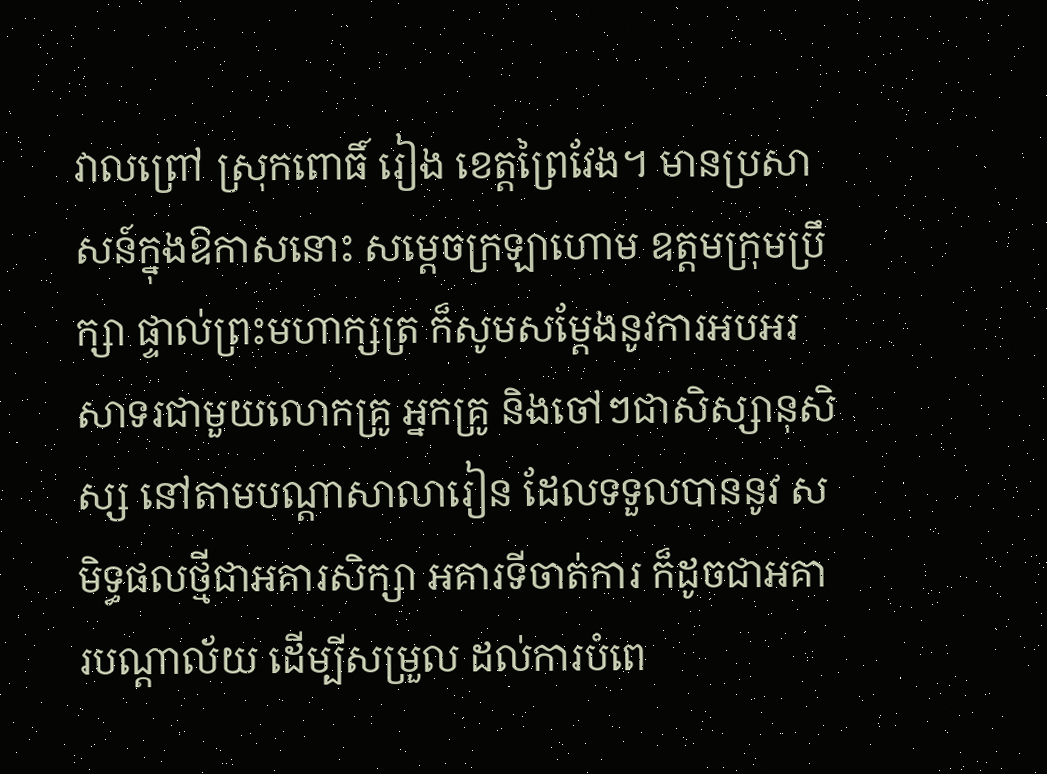វាលព្រៅ ស្រុកពោធិ៍ រៀង ខេត្តព្រៃវែង។ មានប្រសាសន៍ក្នុងឱកាសនោះ សម្តេចក្រឡាហោម ឧត្តមក្រុមប្រឹក្សា ផ្ទាល់ព្រះមហាក្សត្រ ក៏សូមសម្តែងនូវការអបអរសាទរជាមួយលោកគ្រូ អ្នកគ្រូ និងចៅៗជាសិស្សានុសិស្ស នៅតាមបណ្តាសាលារៀន ដែលទទួលបាននូវ សមិទ្ធផលថ្មីជាអគារសិក្សា អគារទីចាត់ការ ក៏ដូចជាអគារបណ្តាល័យ ដើម្បីសម្រួល ដល់ការបំពេ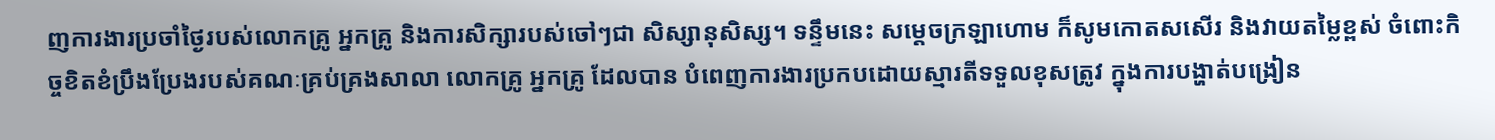ញការងារប្រចាំថ្ងៃរបស់លោកគ្រូ អ្នកគ្រូ និងការសិក្សារបស់ចៅៗជា សិស្សានុសិស្ស។ ទន្ទឹមនេះ សម្តេចក្រឡាហោម ក៏សូមកោតសសើរ និងវាយតម្លៃខ្ពស់ ចំពោះកិច្ចខិតខំប្រឹងប្រែងរបស់គណៈគ្រប់គ្រងសាលា លោកគ្រូ អ្នកគ្រូ ដែលបាន បំពេញការងារប្រកបដោយស្មារតីទទួលខុសត្រូវ ក្នុងការបង្ហាត់បង្រៀន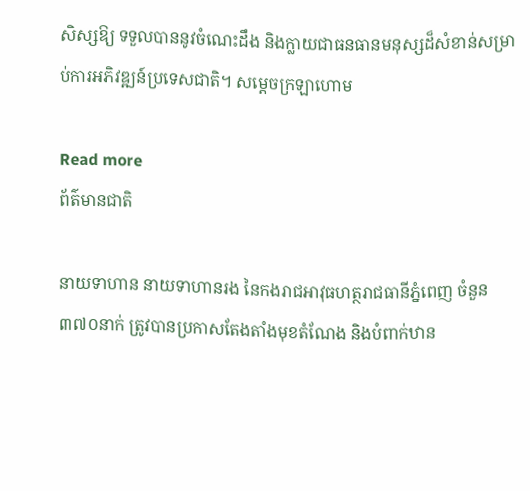សិស្សឱ្យ ទទួលបាននូវចំណេះដឹង និងក្លាយជាធនធានមនុស្សដ៏សំខាន់សម្រាប់ការអភិវឌ្ឍន៍ប្រទេសជាតិ។ សម្តេចក្រឡាហោម

Read more
ព័ត៌មានជាតិ

នាយទាហាន នាយទាហានរង នៃកងរាជអាវុធហត្ថរាជធានីភ្នំពេញ ចំនួន ៣៧០នាក់ ត្រូវបានប្រកាសតែងតាំងមុខតំណែង និងបំពាក់ឋាន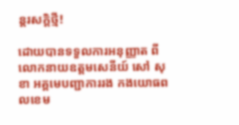ន្តរសក្តិថ្មី!

ដោយបានទទួលការអនុញ្ញាត ពីលោកនាយឧត្តមសេនីយ៍ សៅ សុខា អគ្គមេបញ្ជាការរង កងយោធពលខេម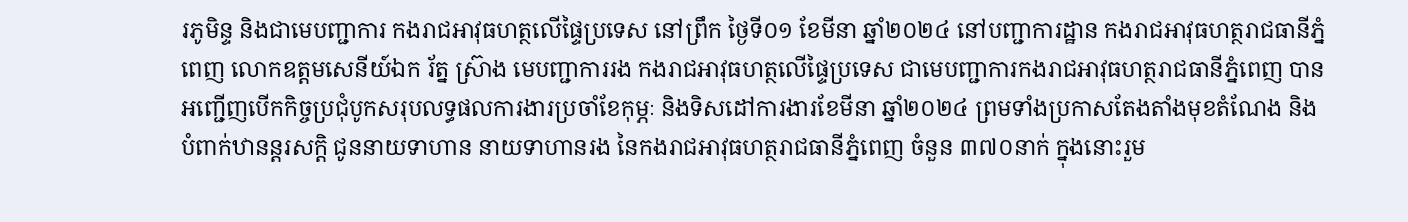រភូមិន្ទ និងជាមេបញ្ជាការ កងរាជអាវុធហត្ថលើផ្ទៃប្រទេស នៅព្រឹក ថ្ងៃទី០១ ខែមីនា ឆ្នាំ២០២៤ នៅបញ្ជាការដ្ឋាន កងរាជអាវុធហត្ថរាជធានីភ្នំពេញ លោកឧត្តមសេនីយ៍ឯក រ័ត្ន ស្រ៊ាង មេបញ្ជាការរង កងរាជអាវុធហត្ថលើផ្ទៃប្រទេស ជាមេបញ្ជាការកងរាជអាវុធហត្ថរាជធានីភ្នំពេញ បានអញ្ជើញបើកកិច្ចប្រជុំបូកសរុបលទ្ធផលការងារប្រចាំខែកុម្ភៈ និងទិសដៅការងារខែមីនា ឆ្នាំ២០២៤ ព្រមទាំងប្រកាសតែងតាំងមុខតំណែង និងបំពាក់ឋានន្តរសក្តិ ជូននាយទាហាន នាយទាហានរង នៃកងរាជអាវុធហត្ថរាជធានីភ្នំពេញ ចំនួន ៣៧០នាក់ ក្នុងនោះរួម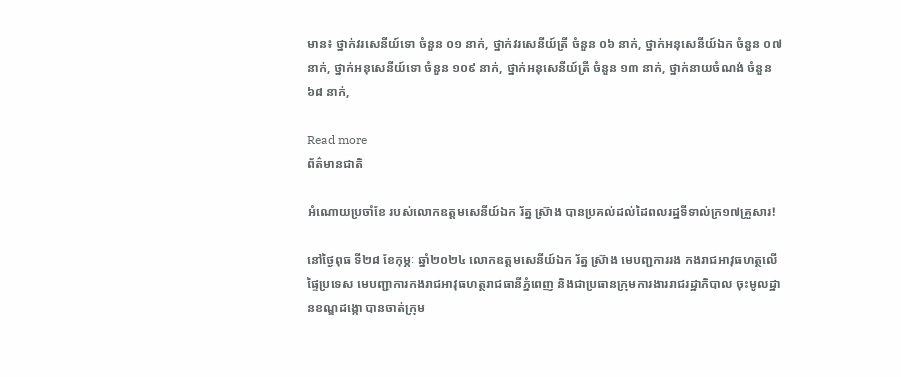មាន៖ ថ្នាក់វរសេនីយ៍ទោ ចំនួន ០១ នាក់, ថ្នាក់វរសេនីយ៍ត្រី ចំនួន ០៦ នាក់, ថ្នាក់អនុសេនីយ៍ឯក ចំនួន ០៧ នាក់, ថ្នាក់អនុសេនីយ៍ទោ ចំនួន ១០៩ នាក់, ថ្នាក់អនុសេនីយ៍ត្រី ចំនួន ១៣ នាក់, ថ្នាក់នាយចំណង់ ចំនួន ៦៨ នាក់,

Read more
ព័ត៌មានជាតិ

អំណោយប្រចាំខែ របស់លោកឧត្ដមសេនីយ៍ឯក រ័ត្ន ស៊្រាង បានប្រគល់ដល់ដៃពលរដ្ឋទីទាល់ក្រ១៧គ្រួសារ!

នៅថ្ងៃពុធ ទី២៨ ខែកុម្ភៈ ឆ្នាំ២០២៤ លោកឧត្តមសេនីយ៍ឯក រ័ត្ន ស៊្រាង មេបញ្ជការរង កងរាជអាវុធហត្ថលើផ្ទៃប្រទេស មេបញ្ជាការកងរាជអាវុធហត្ថរាជធានីភ្នំពេញ និងជាប្រធានក្រុមការងាររាជរដ្ឋាភិបាល ចុះមូលដ្ឋានខណ្ឌដង្កោ បានចាត់ក្រុម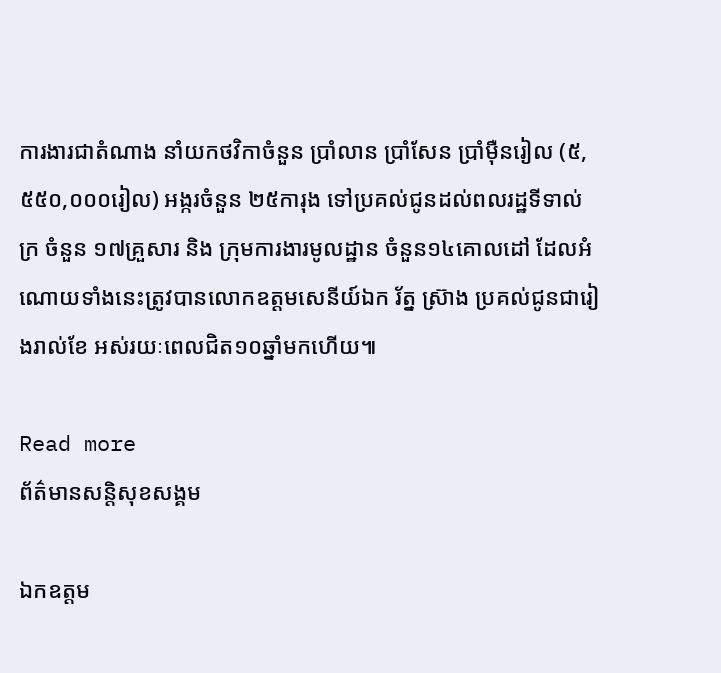ការងារជាតំណាង នាំយកថវិកាចំនួន ប្រាំលាន ប្រាំសែន ប្រាំម៉ឺនរៀល (៥,៥៥០,០០០រៀល) អង្ករចំនួន ២៥ការុង ទៅប្រគល់ជូនដល់ពលរដ្ឋទីទាល់ក្រ ចំនួន ១៧គ្រួសារ និង ក្រុមការងារមូលដ្ឋាន ចំនួន១៤គោលដៅ ដែលអំណោយទាំងនេះត្រូវបានលោកឧត្ដមសេនីយ៍ឯក រ័ត្ន ស៊្រាង ប្រគល់ជូនជារៀងរាល់ខែ អស់រយៈពេលជិត១០ឆ្នាំមកហើយ៕

Read more
ព័ត៌មានសន្តិសុខសង្គម

ឯកឧត្តម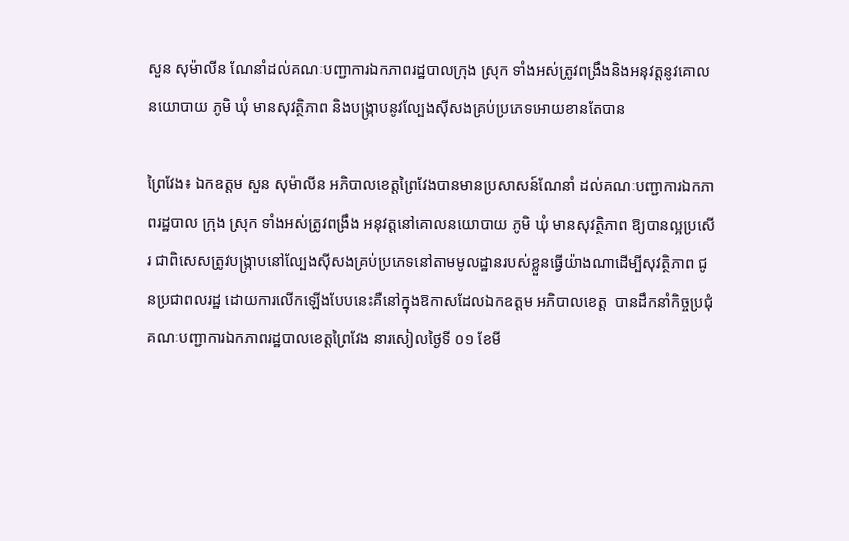សួន សុម៉ាលីន ណែនាំដល់គណៈបញ្ជាការឯកភាពរដ្ឋបាលក្រុង ស្រុក ទាំងអស់ត្រូវពង្រឹងនិងអនុវត្តនូវគោលនយោបាយ ភូមិ ឃុំ មានសុវត្ថិភាព និងបង្ក្រាបនូវល្បែងស៊ីសងគ្រប់ប្រភេទអោយខានតែបាន

ព្រៃវែង៖ ឯកឧត្តម សួន សុម៉ាលីន អភិបាលខេត្តព្រៃវែងបានមានប្រសាសន៍ណែនាំ ដល់គណៈបញ្ជាការឯកភាពរដ្ឋបាល ក្រុង ស្រុក ទាំងអស់ត្រូវពង្រឹង អនុវត្តនៅគោលនយោបាយ ភូមិ ឃុំ មានសុវត្ថិភាព ឱ្យបានល្អប្រសើរ ជាពិសេសត្រូវបង្ក្រាបនៅល្បែងស៊ីសងគ្រប់ប្រភេទនៅតាមមូលដ្ឋានរបស់ខ្លួនធ្វើយ៉ាងណាដើម្បីសុវត្ថិភាព ជូនប្រជាពលរដ្ឋ ដោយការលើកឡើងបែបនេះគឺនៅក្នុងឱកាសដែលឯកឧត្តម អភិបាលខេត្ត  បានដឹកនាំកិច្ចប្រជុំគណៈបញ្ជាការឯកភាពរដ្ឋបាលខេត្តព្រៃវែង នារសៀលថ្ងៃទី ០១ ខែមី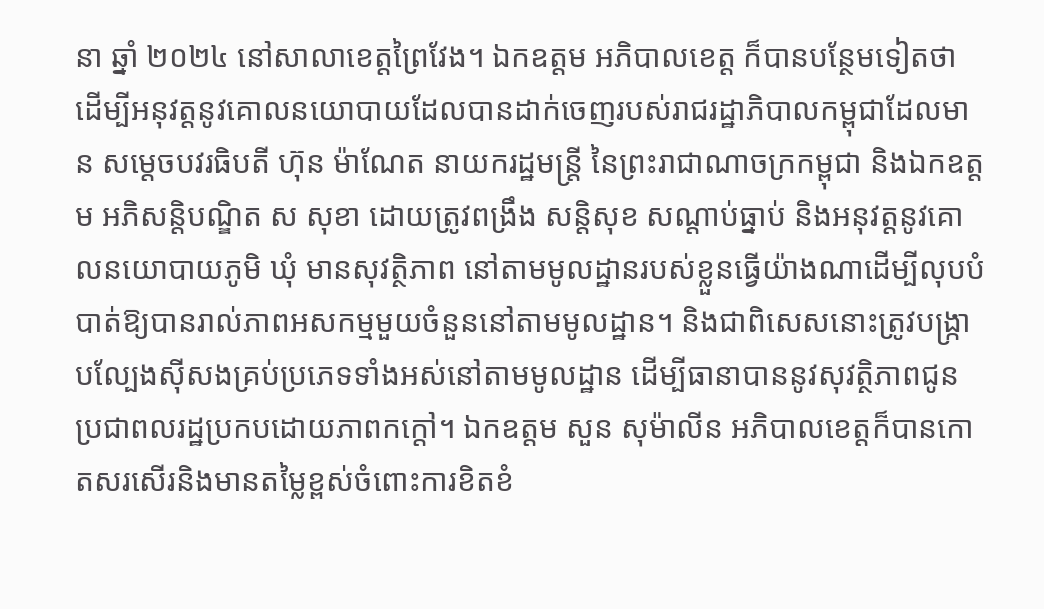នា ឆ្នាំ ២០២៤ នៅសាលាខេត្តព្រៃវែង។ ឯកឧត្តម អភិបាលខេត្ត ក៏បានបន្ថែមទៀតថា ដើម្បីអនុវត្តនូវគោលនយោបាយដែលបានដាក់ចេញរបស់រាជរដ្ឋាភិបាលកម្ពុជាដែលមាន សម្ដេចបវរធិបតី ហ៊ុន ម៉ាណែត នាយករដ្ឋមន្ត្រី នៃព្រះរាជាណាចក្រកម្ពុជា និងឯកឧត្តម អភិសន្តិបណ្ឌិត ស សុខា ដោយត្រូវពង្រឹង សន្តិសុខ សណ្ដាប់ធ្នាប់ និងអនុវត្តនូវគោលនយោបាយភូមិ ឃុំ មានសុវត្ថិភាព នៅតាមមូលដ្ឋានរបស់ខ្លួនធ្វើយ៉ាងណាដើម្បីលុបបំបាត់ឱ្យបានរាល់ភាពអសកម្មមួយចំនួននៅតាមមូលដ្ឋាន។ និងជាពិសេសនោះត្រូវបង្ក្រាបល្បែងស៊ីសងគ្រប់ប្រភេទទាំងអស់នៅតាមមូលដ្ឋាន ដើម្បីធានាបាននូវសុវត្ថិភាពជូនប្រជាពលរដ្ឋប្រកបដោយភាពកក្តៅ។ ឯកឧត្តម សួន សុម៉ាលីន អភិបាលខេត្តក៏បានកោតសរសើរនិងមានតម្លៃខ្ពស់ចំពោះការខិតខំ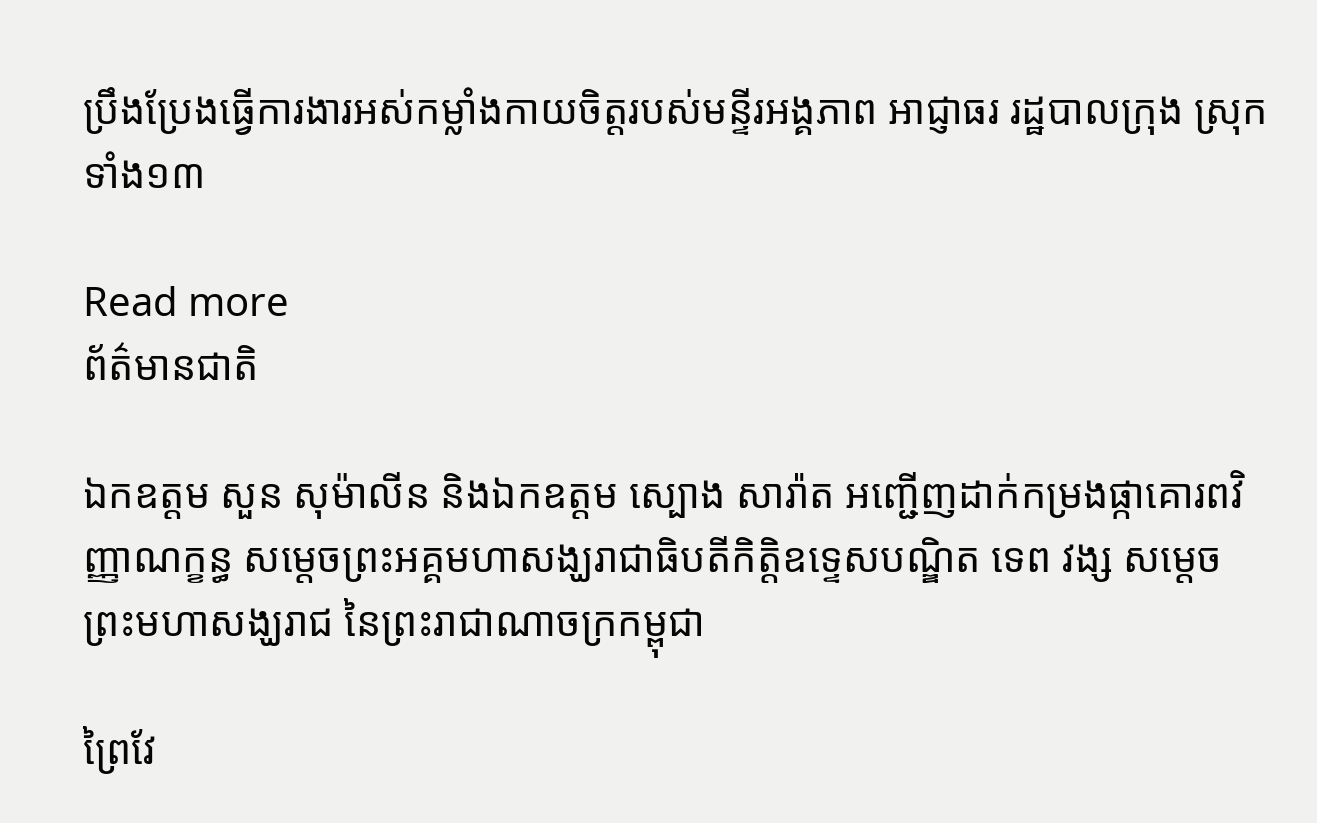ប្រឹងប្រែងធ្វើការងារអស់កម្លាំងកាយចិត្តរបស់មន្ទីរអង្គភាព អាជ្ញាធរ រដ្ឋបាលក្រុង ស្រុក ទាំង១៣

Read more
ព័ត៌មានជាតិ

ឯកឧត្ដម សួន សុម៉ាលីន និងឯកឧត្តម ស្បោង សារ៉ាត អញ្ជើញដាក់កម្រងផ្កាគោរពវិញ្ញាណក្ខន្ធ សម្តេចព្រះអគ្គមហាសង្ឃរាជាធិបតីកិត្តិឧទ្ទេសបណ្ឌិត ទេព វង្ស សម្ដេចព្រះមហាសង្ឃរាជ នៃព្រះរាជាណាចក្រកម្ពុជា

ព្រៃវែ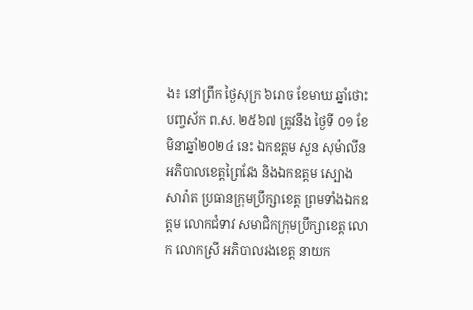ង៖ នៅព្រឹក ថ្ងៃសុក្រ ៦រោច ខែមាឃ ឆ្នាំថោះ បញ្ចស័ក ព.ស. ២៥៦៧ ត្រូវនឹង ថ្ងៃទី ០១ ខែមិនាឆ្នាំ២០២៤ នេះ ឯកឧត្តម សួន សុម៉ាលីន អភិបាលខេត្តព្រៃវែង និងឯកឧត្តម ស្បោង សារ៉ាត ប្រធានក្រុមប្រឹក្សាខេត្ត ព្រមទាំងឯកឧត្ដម លោកជំទាវ សមាជិកក្រុមប្រឹក្សាខេត្ត លោក លោកស្រី អភិបាលរងខេត្ត នាយក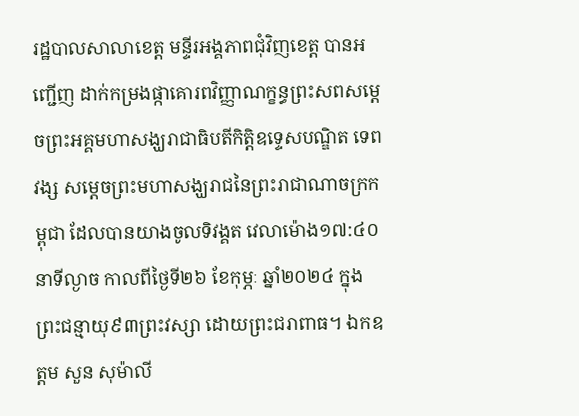រដ្ឋបាលសាលាខេត្ត មន្ទីរអង្គភាពជុំវិញខេត្ត បានអញ្ជើញ ដាក់កម្រងផ្កាគោរពវិញ្ញាណក្ខន្ធព្រះសពសម្តេចព្រះអគ្គមហាសង្ឃរាជាធិបតីកិត្តិឧទ្ទេសបណ្ឌិត ទេព វង្ស សម្ដេចព្រះមហាសង្ឃរាជនៃព្រះរាជាណាចក្រកម្ពុជា ដែលបានយាងចូលទិវង្គត វេលាម៉ោង១៧:៤០នាទីល្ងាច កាលពីថ្ងៃទី២៦ ខែកុម្ភៈ ឆ្នាំ២០២៤ ក្នុងព្រះជន្មាយុ៩៣ព្រះវស្សា ដោយព្រះជរាពាធ។ ឯកឧត្ដម សួន សុម៉ាលី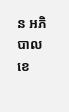ន អភិបាលខេ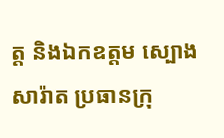ត្ត និងឯកឧត្តម ស្បោង សារ៉ាត ប្រធានក្រុ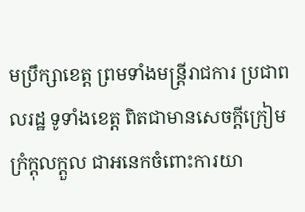មប្រឹក្សាខេត្ត ព្រមទាំងមន្រ្តីរាជការ ប្រជាពលរដ្ឋ ទូទាំងខេត្ត ពិតជាមានសេចក្តីក្រៀមក្រំក្ដុលក្តួល ជាអនេកចំពោះការយា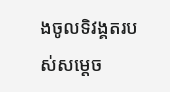ងចូលទិវង្គតរបស់សម្ដេច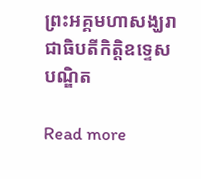ព្រះអគ្គមហាសង្ឃរាជាធិបតីកិត្តិឧទ្ទេសបណ្ឌិត

Read more